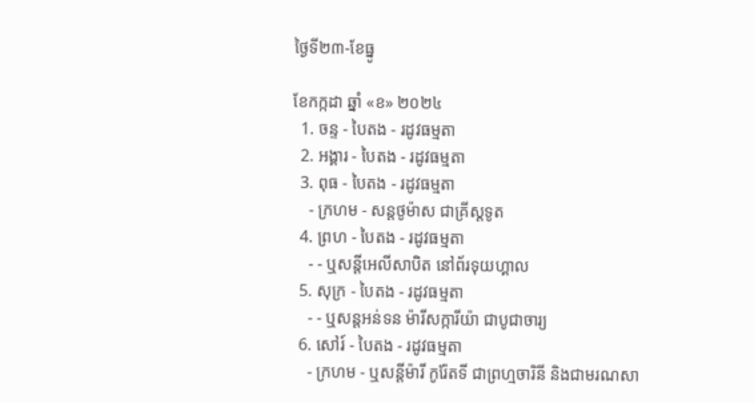ថ្ងៃទី២៣-ខែធ្នូ

ខែកក្កដា ឆ្នាំ «ខ» ២០២៤
  1. ចន្ទ - បៃតង - រដូវធម្មតា
  2. អង្គារ - បៃតង - រដូវធម្មតា
  3. ពុធ - បៃតង - រដូវធម្មតា
    - ក្រហម - សន្ដថូម៉ាស ជាគ្រីស្ដទូត
  4. ព្រហ - បៃតង - រដូវធម្មតា
    - - ឬសន្ដីអេលីសាបិត នៅព័រទុយហ្គាល
  5. សុក្រ - បៃតង - រដូវធម្មតា
    - - ឬសន្ដអន់ទន ម៉ារីសក្ការីយ៉ា ជាបូជាចារ្យ
  6. សៅរ៍ - បៃតង - រដូវធម្មតា
    - ក្រហម - ឬសន្ដីម៉ារី កូរ៉ែតទី ជាព្រហ្មចារិនី និងជាមរណសា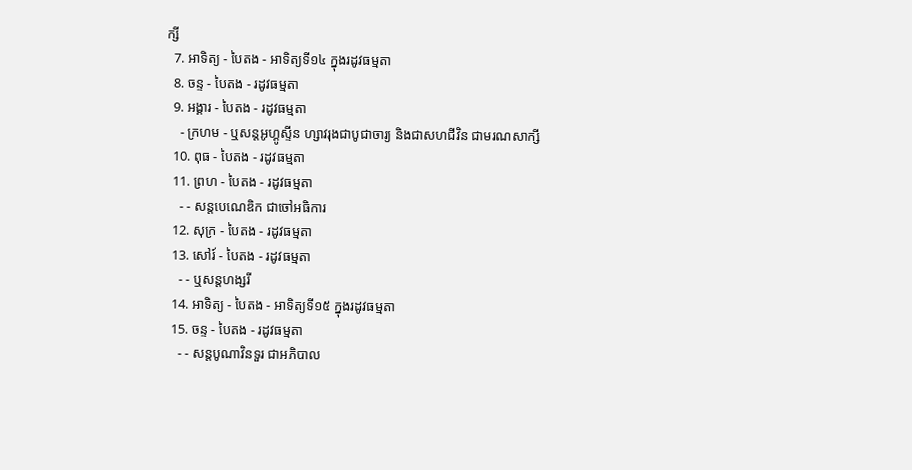ក្សី
  7. អាទិត្យ - បៃតង - អាទិត្យទី១៤ ក្នុងរដូវធម្មតា
  8. ចន្ទ - បៃតង - រដូវធម្មតា
  9. អង្គារ - បៃតង - រដូវធម្មតា
    - ក្រហម - ឬសន្ដអូហ្គូស្ទីន ហ្សាវរុងជាបូជាចារ្យ និងជាសហជីវិន ជាមរណសាក្សី
  10. ពុធ - បៃតង - រដូវធម្មតា
  11. ព្រហ - បៃតង - រដូវធម្មតា
    - - សន្ដបេណេឌិក ជាចៅអធិការ
  12. សុក្រ - បៃតង - រដូវធម្មតា
  13. សៅរ៍ - បៃតង - រដូវធម្មតា
    - - ឬសន្ដហង្សរី
  14. អាទិត្យ - បៃតង - អាទិត្យទី១៥ ក្នុងរដូវធម្មតា
  15. ចន្ទ - បៃតង - រដូវធម្មតា
    - - សន្ដបូណាវិនទួរ ជាអភិបាល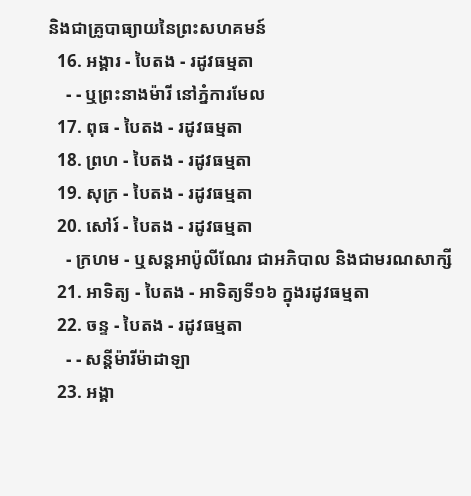និងជាគ្រូបាធ្យាយនៃព្រះសហគមន៍
  16. អង្គារ - បៃតង - រដូវធម្មតា
    - - ឬព្រះនាងម៉ារី នៅភ្នំការមែល
  17. ពុធ - បៃតង - រដូវធម្មតា
  18. ព្រហ - បៃតង - រដូវធម្មតា
  19. សុក្រ - បៃតង - រដូវធម្មតា
  20. សៅរ៍ - បៃតង - រដូវធម្មតា
    - ក្រហម - ឬសន្ដអាប៉ូលីណែរ ជាអភិបាល និងជាមរណសាក្សី
  21. អាទិត្យ - បៃតង - អាទិត្យទី១៦ ក្នុងរដូវធម្មតា
  22. ចន្ទ - បៃតង - រដូវធម្មតា
    - - សន្ដីម៉ារីម៉ាដាឡា
  23. អង្គា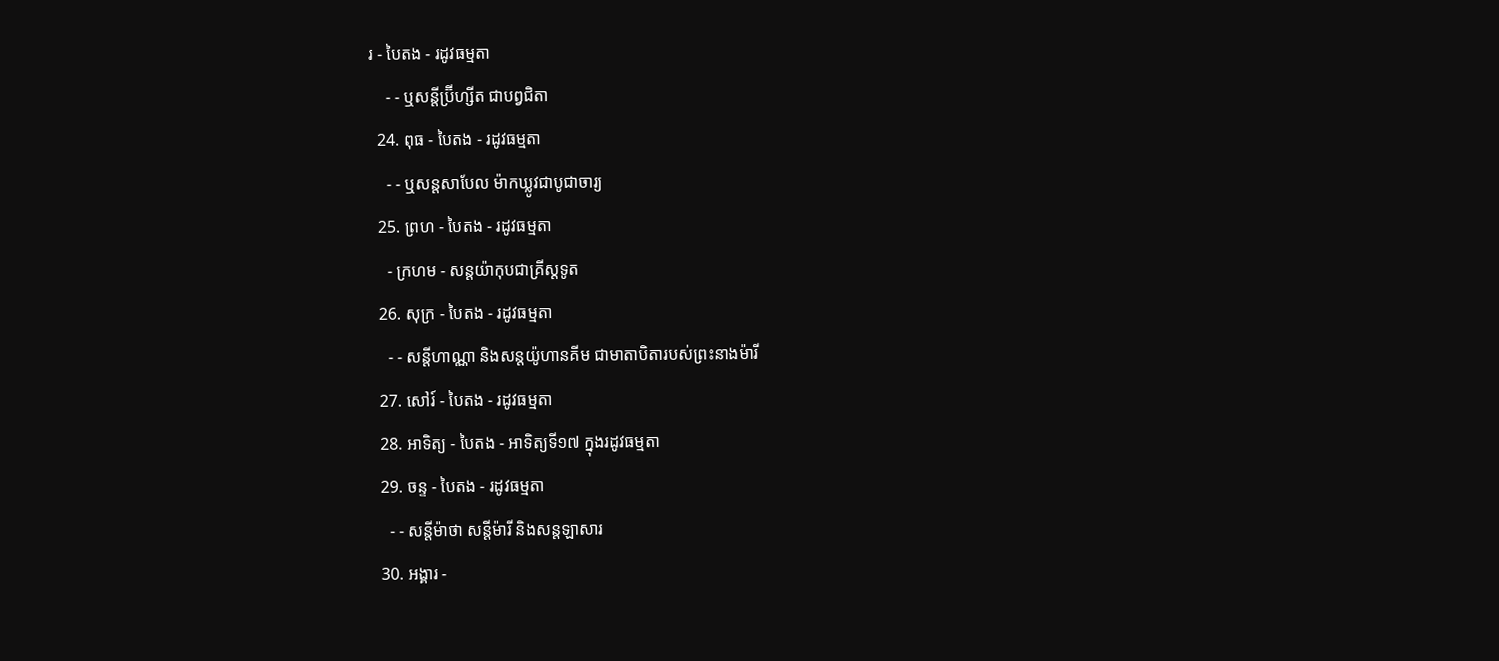រ - បៃតង - រដូវធម្មតា
    - - ឬសន្ដីប្រ៊ីហ្សីត ជាបព្វជិតា
  24. ពុធ - បៃតង - រដូវធម្មតា
    - - ឬសន្ដសាបែល ម៉ាកឃ្លូវជាបូជាចារ្យ
  25. ព្រហ - បៃតង - រដូវធម្មតា
    - ក្រហម - សន្ដយ៉ាកុបជាគ្រីស្ដទូត
  26. សុក្រ - បៃតង - រដូវធម្មតា
    - - សន្ដីហាណ្ណា និងសន្ដយ៉ូហានគីម ជាមាតាបិតារបស់ព្រះនាងម៉ារី
  27. សៅរ៍ - បៃតង - រដូវធម្មតា
  28. អាទិត្យ - បៃតង - អាទិត្យទី១៧ ក្នុងរដូវធម្មតា
  29. ចន្ទ - បៃតង - រដូវធម្មតា
    - - សន្ដីម៉ាថា សន្ដីម៉ារី និងសន្ដឡាសារ
  30. អង្គារ -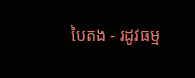បៃតង - រដូវធម្ម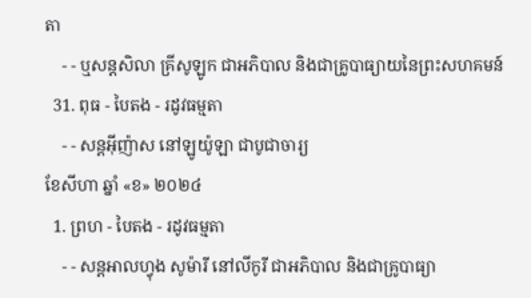តា
    - - ឬសន្ដសិលា គ្រីសូឡូក ជាអភិបាល និងជាគ្រូបាធ្យាយនៃព្រះសហគមន៍
  31. ពុធ - បៃតង - រដូវធម្មតា
    - - សន្ដអ៊ីញ៉ាស នៅឡូយ៉ូឡា ជាបូជាចារ្យ
ខែសីហា ឆ្នាំ «ខ» ២០២៤
  1. ព្រហ - បៃតង - រដូវធម្មតា
    - - សន្ដអាលហ្វុង សូម៉ារី នៅលីកូរី ជាអភិបាល និងជាគ្រូបាធ្យា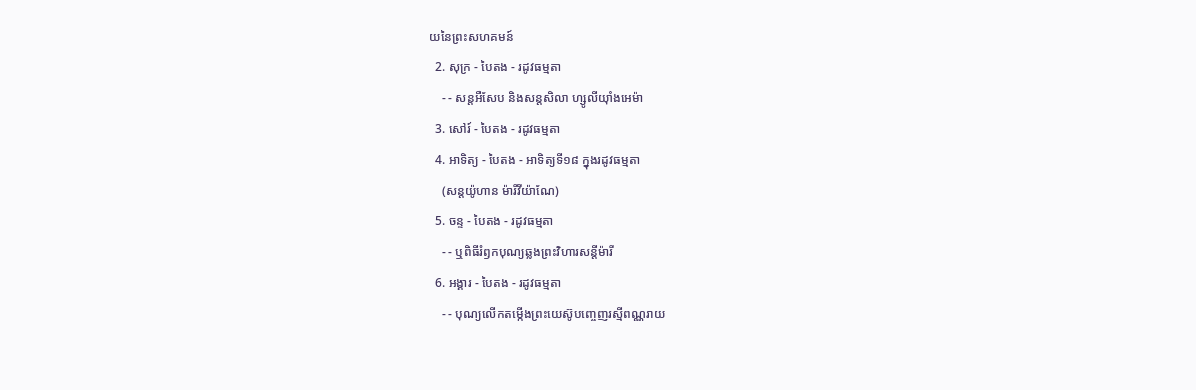យនៃព្រះសហគមន៍
  2. សុក្រ - បៃតង - រដូវធម្មតា
    - - សន្តអឺសែប និងសន្តសិលា ហ្សូលីយ៉ាំងអេម៉ា
  3. សៅរ៍ - បៃតង - រដូវធម្មតា
  4. អាទិត្យ - បៃតង - អាទិត្យទី១៨ ក្នុងរដូវធម្មតា
    (សន្តយ៉ូហាន ម៉ារីវីយ៉ាណែ)
  5. ចន្ទ - បៃតង - រដូវធម្មតា
    - - ឬពិធីរំឭកបុណ្យឆ្លងព្រះវិហារសន្តីម៉ារី
  6. អង្គារ - បៃតង - រដូវធម្មតា
    - - បុណ្យលើកតម្កើងព្រះយេស៊ូបញ្ចេញរស្មីពណ្ណរាយ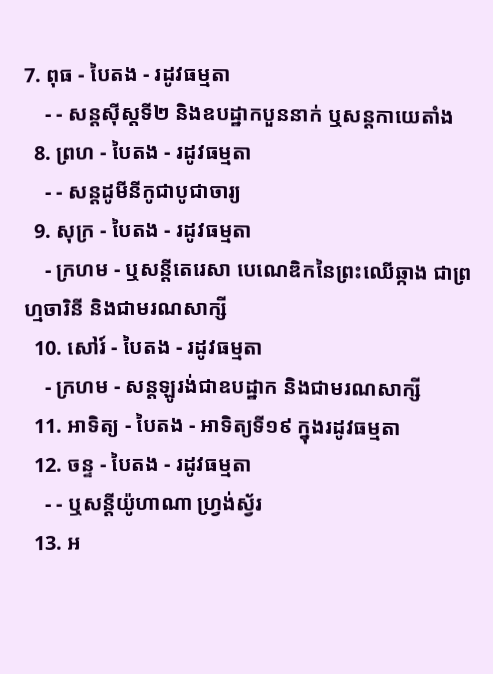7. ពុធ - បៃតង - រដូវធម្មតា
    - - សន្តស៊ីស្តទី២ និងឧបដ្ឋាកបួននាក់ ឬសន្តកាយេតាំង
  8. ព្រហ - បៃតង - រដូវធម្មតា
    - - សន្តដូមីនីកូជាបូជាចារ្យ
  9. សុក្រ - បៃតង - រដូវធម្មតា
    - ក្រហម - ឬសន្ដីតេរេសា បេណេឌិកនៃព្រះឈើឆ្កាង ជាព្រហ្មចារិនី និងជាមរណសាក្សី
  10. សៅរ៍ - បៃតង - រដូវធម្មតា
    - ក្រហម - សន្តឡូរង់ជាឧបដ្ឋាក និងជាមរណសាក្សី
  11. អាទិត្យ - បៃតង - អាទិត្យទី១៩ ក្នុងរដូវធម្មតា
  12. ចន្ទ - បៃតង - រដូវធម្មតា
    - - ឬសន្តីយ៉ូហាណា ហ្រ្វង់ស្វ័រ
  13. អ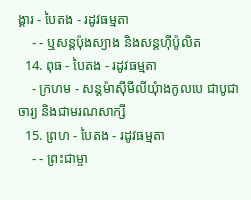ង្គារ - បៃតង - រដូវធម្មតា
    - - ឬសន្តប៉ុងស្យាង និងសន្តហ៊ីប៉ូលិត
  14. ពុធ - បៃតង - រដូវធម្មតា
    - ក្រហម - សន្តម៉ាស៊ីមីលីយុំាងកូលបេ ជាបូជាចារ្យ និងជាមរណសាក្សី
  15. ព្រហ - បៃតង - រដូវធម្មតា
    - - ព្រះជាម្ចា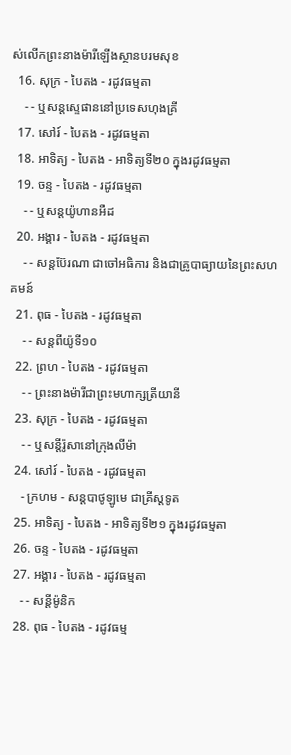ស់លើកព្រះនាងម៉ារីឡើងស្ថានបរមសុខ
  16. សុក្រ - បៃតង - រដូវធម្មតា
    - - ឬសន្តស្ទេផាននៅប្រទេសហុងគ្រី
  17. សៅរ៍ - បៃតង - រដូវធម្មតា
  18. អាទិត្យ - បៃតង - អាទិត្យទី២០ ក្នុងរដូវធម្មតា
  19. ចន្ទ - បៃតង - រដូវធម្មតា
    - - ឬសន្តយ៉ូហានអឺដ
  20. អង្គារ - បៃតង - រដូវធម្មតា
    - - សន្តប៊ែរណា ជាចៅអធិការ និងជាគ្រូបាធ្យាយនៃព្រះសហគមន៍
  21. ពុធ - បៃតង - រដូវធម្មតា
    - - សន្តពីយ៉ូទី១០
  22. ព្រហ - បៃតង - រដូវធម្មតា
    - - ព្រះនាងម៉ារីជាព្រះមហាក្សត្រីយានី
  23. សុក្រ - បៃតង - រដូវធម្មតា
    - - ឬសន្តីរ៉ូសានៅក្រុងលីម៉ា
  24. សៅរ៍ - បៃតង - រដូវធម្មតា
    - ក្រហម - សន្តបាថូឡូមេ ជាគ្រីស្ដទូត
  25. អាទិត្យ - បៃតង - អាទិត្យទី២១ ក្នុងរដូវធម្មតា
  26. ចន្ទ - បៃតង - រដូវធម្មតា
  27. អង្គារ - បៃតង - រដូវធម្មតា
    - - សន្ដីម៉ូនិក
  28. ពុធ - បៃតង - រដូវធម្ម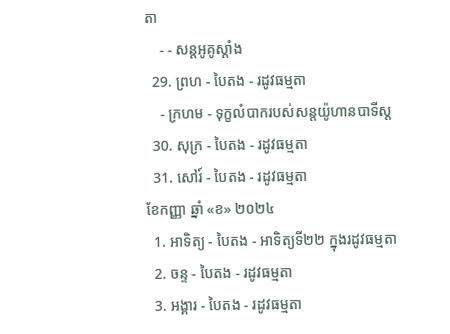តា
    - - សន្តអូគូស្តាំង
  29. ព្រហ - បៃតង - រដូវធម្មតា
    - ក្រហម - ទុក្ខលំបាករបស់សន្តយ៉ូហានបាទីស្ដ
  30. សុក្រ - បៃតង - រដូវធម្មតា
  31. សៅរ៍ - បៃតង - រដូវធម្មតា
ខែកញ្ញា ឆ្នាំ «ខ» ២០២៤
  1. អាទិត្យ - បៃតង - អាទិត្យទី២២ ក្នុងរដូវធម្មតា
  2. ចន្ទ - បៃតង - រដូវធម្មតា
  3. អង្គារ - បៃតង - រដូវធម្មតា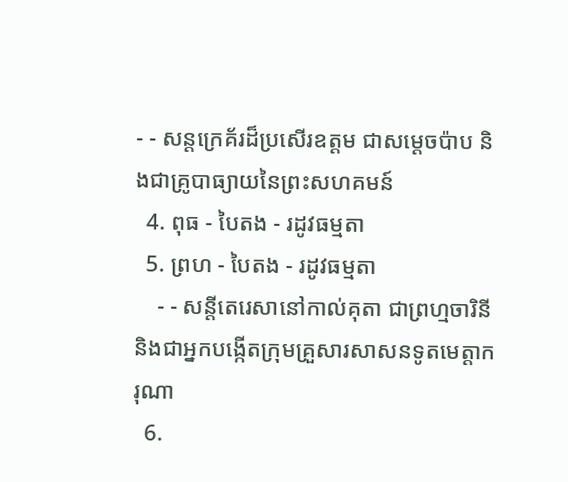- - សន្តក្រេគ័រដ៏ប្រសើរឧត្តម ជាសម្ដេចប៉ាប និងជាគ្រូបាធ្យាយនៃព្រះសហគមន៍
  4. ពុធ - បៃតង - រដូវធម្មតា
  5. ព្រហ - បៃតង - រដូវធម្មតា
    - - សន្តីតេរេសានៅកាល់គុតា ជាព្រហ្មចារិនី និងជាអ្នកបង្កើតក្រុមគ្រួសារសាសនទូតមេត្ដាករុណា
  6.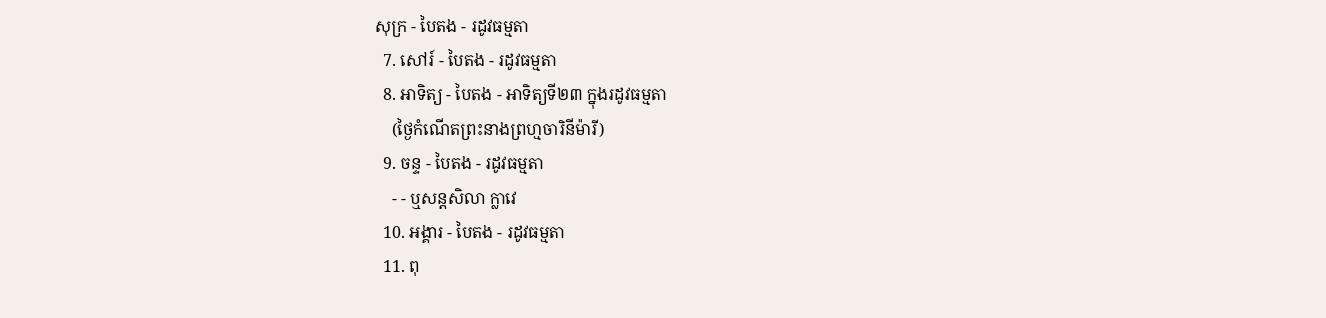សុក្រ - បៃតង - រដូវធម្មតា
  7. សៅរ៍ - បៃតង - រដូវធម្មតា
  8. អាទិត្យ - បៃតង - អាទិត្យទី២៣ ក្នុងរដូវធម្មតា
    (ថ្ងៃកំណើតព្រះនាងព្រហ្មចារិនីម៉ារី)
  9. ចន្ទ - បៃតង - រដូវធម្មតា
    - - ឬសន្តសិលា ក្លាវេ
  10. អង្គារ - បៃតង - រដូវធម្មតា
  11. ពុ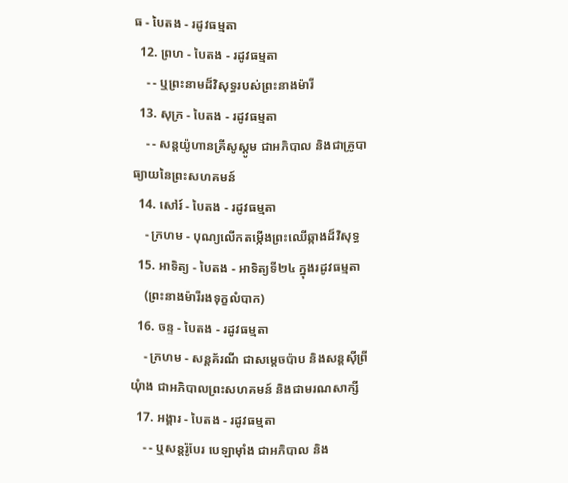ធ - បៃតង - រដូវធម្មតា
  12. ព្រហ - បៃតង - រដូវធម្មតា
    - - ឬព្រះនាមដ៏វិសុទ្ធរបស់ព្រះនាងម៉ារី
  13. សុក្រ - បៃតង - រដូវធម្មតា
    - - សន្តយ៉ូហានគ្រីសូស្តូម ជាអភិបាល និងជាគ្រូបាធ្យាយនៃព្រះសហគមន៍
  14. សៅរ៍ - បៃតង - រដូវធម្មតា
    - ក្រហម - បុណ្យលើកតម្កើងព្រះឈើឆ្កាងដ៏វិសុទ្ធ
  15. អាទិត្យ - បៃតង - អាទិត្យទី២៤ ក្នុងរដូវធម្មតា
    (ព្រះនាងម៉ារីរងទុក្ខលំបាក)
  16. ចន្ទ - បៃតង - រដូវធម្មតា
    - ក្រហម - សន្តគ័រណី ជាសម្ដេចប៉ាប និងសន្តស៊ីព្រីយុំាង ជាអភិបាលព្រះសហគមន៍ និងជាមរណសាក្សី
  17. អង្គារ - បៃតង - រដូវធម្មតា
    - - ឬសន្តរ៉ូបែរ បេឡាម៉ាំង ជាអភិបាល និង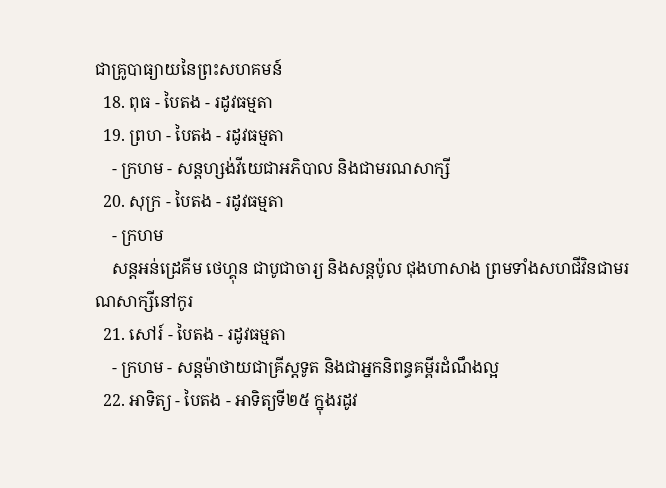ជាគ្រូបាធ្យាយនៃព្រះសហគមន៍
  18. ពុធ - បៃតង - រដូវធម្មតា
  19. ព្រហ - បៃតង - រដូវធម្មតា
    - ក្រហម - សន្តហ្សង់វីយេជាអភិបាល និងជាមរណសាក្សី
  20. សុក្រ - បៃតង - រដូវធម្មតា
    - ក្រហម
    សន្តអន់ដ្រេគីម ថេហ្គុន ជាបូជាចារ្យ និងសន្តប៉ូល ជុងហាសាង ព្រមទាំងសហជីវិនជាមរណសាក្សីនៅកូរ
  21. សៅរ៍ - បៃតង - រដូវធម្មតា
    - ក្រហម - សន្តម៉ាថាយជាគ្រីស្តទូត និងជាអ្នកនិពន្ធគម្ពីរដំណឹងល្អ
  22. អាទិត្យ - បៃតង - អាទិត្យទី២៥ ក្នុងរដូវ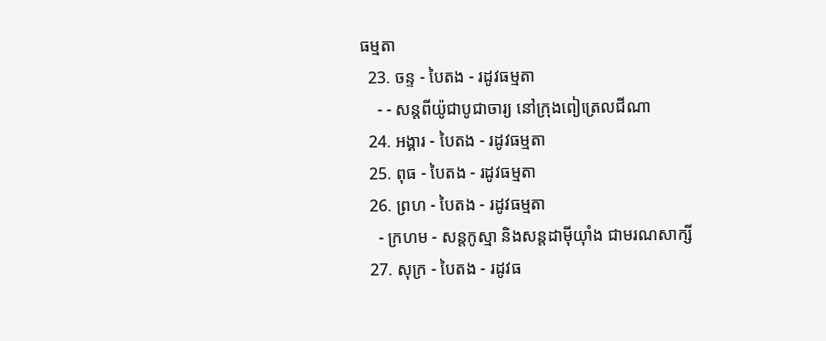ធម្មតា
  23. ចន្ទ - បៃតង - រដូវធម្មតា
    - - សន្តពីយ៉ូជាបូជាចារ្យ នៅក្រុងពៀត្រេលជីណា
  24. អង្គារ - បៃតង - រដូវធម្មតា
  25. ពុធ - បៃតង - រដូវធម្មតា
  26. ព្រហ - បៃតង - រដូវធម្មតា
    - ក្រហម - សន្តកូស្មា និងសន្តដាម៉ីយុាំង ជាមរណសាក្សី
  27. សុក្រ - បៃតង - រដូវធ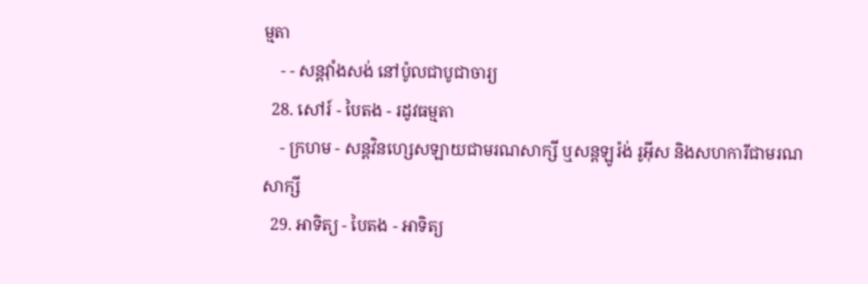ម្មតា
    - - សន្តវុាំងសង់ នៅប៉ូលជាបូជាចារ្យ
  28. សៅរ៍ - បៃតង - រដូវធម្មតា
    - ក្រហម - សន្តវិនហ្សេសឡាយជាមរណសាក្សី ឬសន្តឡូរ៉ង់ រូអ៊ីស និងសហការីជាមរណសាក្សី
  29. អាទិត្យ - បៃតង - អាទិត្យ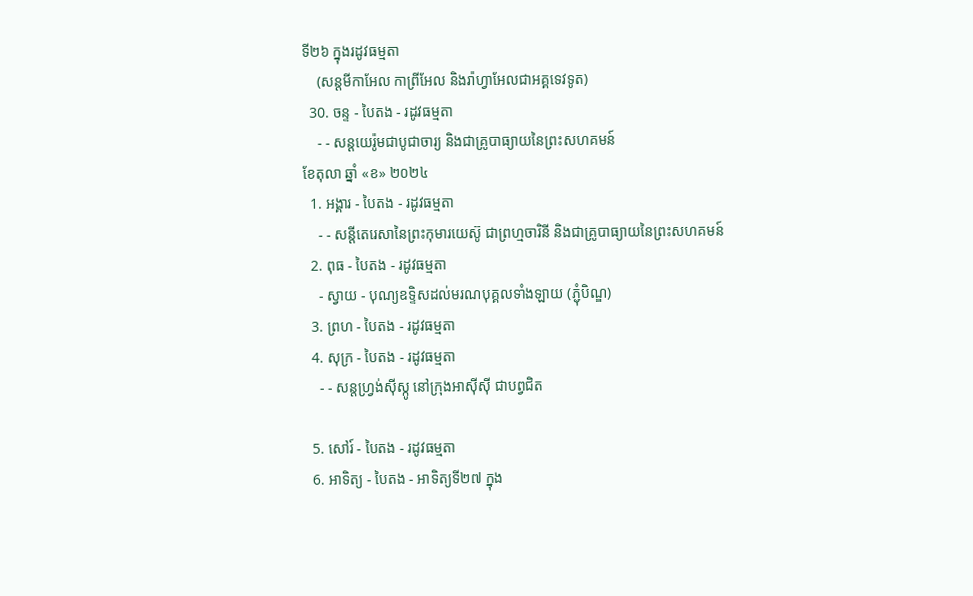ទី២៦ ក្នុងរដូវធម្មតា
    (សន្តមីកាអែល កាព្រីអែល និងរ៉ាហ្វាអែលជាអគ្គទេវទូត)
  30. ចន្ទ - បៃតង - រដូវធម្មតា
    - - សន្ដយេរ៉ូមជាបូជាចារ្យ និងជាគ្រូបាធ្យាយនៃព្រះសហគមន៍
ខែតុលា ឆ្នាំ «ខ» ២០២៤
  1. អង្គារ - បៃតង - រដូវធម្មតា
    - - សន្តីតេរេសានៃព្រះកុមារយេស៊ូ ជាព្រហ្មចារិនី និងជាគ្រូបាធ្យាយនៃព្រះសហគមន៍
  2. ពុធ - បៃតង - រដូវធម្មតា
    - ស្វាយ - បុណ្យឧទ្ទិសដល់មរណបុគ្គលទាំងឡាយ (ភ្ជុំបិណ្ឌ)
  3. ព្រហ - បៃតង - រដូវធម្មតា
  4. សុក្រ - បៃតង - រដូវធម្មតា
    - - សន្តហ្វ្រង់ស៊ីស្កូ នៅក្រុងអាស៊ីស៊ី ជាបព្វជិត

  5. សៅរ៍ - បៃតង - រដូវធម្មតា
  6. អាទិត្យ - បៃតង - អាទិត្យទី២៧ ក្នុង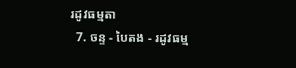រដូវធម្មតា
  7. ចន្ទ - បៃតង - រដូវធម្ម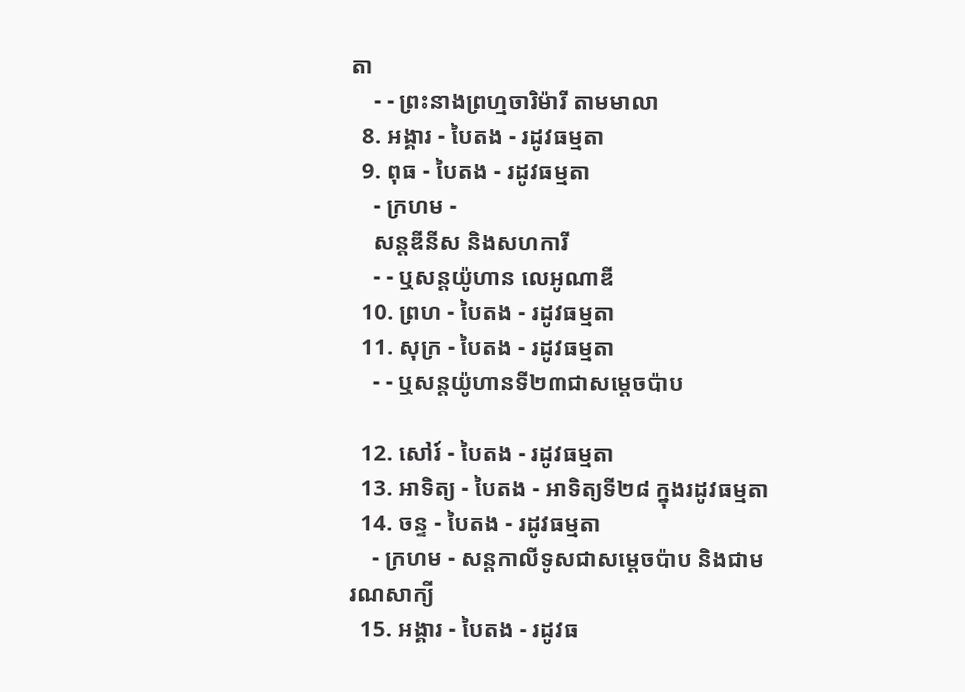តា
    - - ព្រះនាងព្រហ្មចារិម៉ារី តាមមាលា
  8. អង្គារ - បៃតង - រដូវធម្មតា
  9. ពុធ - បៃតង - រដូវធម្មតា
    - ក្រហម -
    សន្តឌីនីស និងសហការី
    - - ឬសន្តយ៉ូហាន លេអូណាឌី
  10. ព្រហ - បៃតង - រដូវធម្មតា
  11. សុក្រ - បៃតង - រដូវធម្មតា
    - - ឬសន្តយ៉ូហានទី២៣ជាសម្តេចប៉ាប

  12. សៅរ៍ - បៃតង - រដូវធម្មតា
  13. អាទិត្យ - បៃតង - អាទិត្យទី២៨ ក្នុងរដូវធម្មតា
  14. ចន្ទ - បៃតង - រដូវធម្មតា
    - ក្រហម - សន្ដកាលីទូសជាសម្ដេចប៉ាប និងជាមរណសាក្យី
  15. អង្គារ - បៃតង - រដូវធ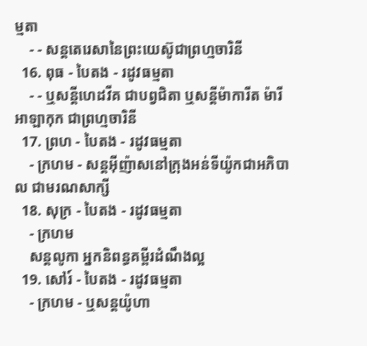ម្មតា
    - - សន្តតេរេសានៃព្រះយេស៊ូជាព្រហ្មចារិនី
  16. ពុធ - បៃតង - រដូវធម្មតា
    - - ឬសន្ដីហេដវីគ ជាបព្វជិតា ឬសន្ដីម៉ាការីត ម៉ារី អាឡាកុក ជាព្រហ្មចារិនី
  17. ព្រហ - បៃតង - រដូវធម្មតា
    - ក្រហម - សន្តអ៊ីញ៉ាសនៅក្រុងអន់ទីយ៉ូកជាអភិបាល ជាមរណសាក្សី
  18. សុក្រ - បៃតង - រដូវធម្មតា
    - ក្រហម
    សន្តលូកា អ្នកនិពន្ធគម្ពីរដំណឹងល្អ
  19. សៅរ៍ - បៃតង - រដូវធម្មតា
    - ក្រហម - ឬសន្ដយ៉ូហា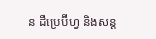ន ដឺប្រេប៊ីហ្វ និងសន្ដ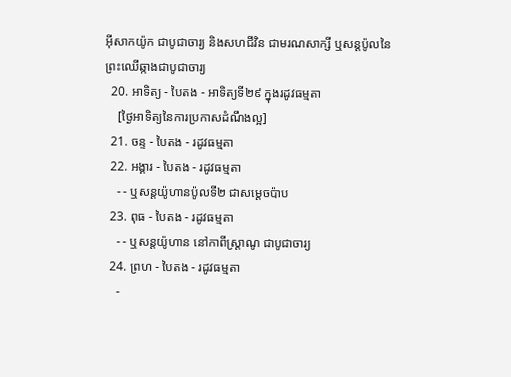អ៊ីសាកយ៉ូក ជាបូជាចារ្យ និងសហជីវិន ជាមរណសាក្សី ឬសន្ដប៉ូលនៃព្រះឈើឆ្កាងជាបូជាចារ្យ
  20. អាទិត្យ - បៃតង - អាទិត្យទី២៩ ក្នុងរដូវធម្មតា
    [ថ្ងៃអាទិត្យនៃការប្រកាសដំណឹងល្អ]
  21. ចន្ទ - បៃតង - រដូវធម្មតា
  22. អង្គារ - បៃតង - រដូវធម្មតា
    - - ឬសន្តយ៉ូហានប៉ូលទី២ ជាសម្ដេចប៉ាប
  23. ពុធ - បៃតង - រដូវធម្មតា
    - - ឬសន្ដយ៉ូហាន នៅកាពីស្រ្ដាណូ ជាបូជាចារ្យ
  24. ព្រហ - បៃតង - រដូវធម្មតា
    -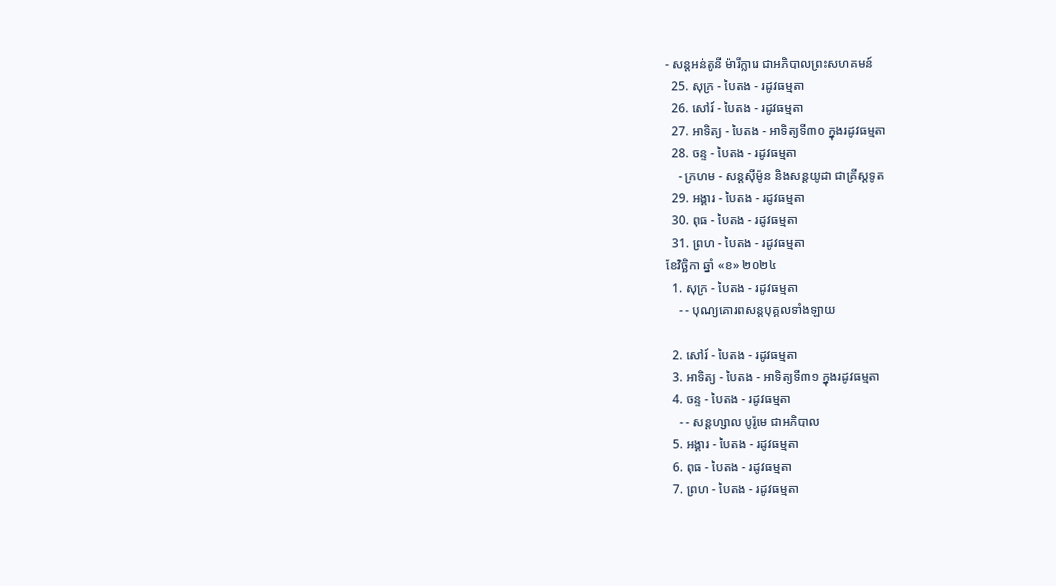- សន្តអន់តូនី ម៉ារីក្លារេ ជាអភិបាលព្រះសហគមន៍
  25. សុក្រ - បៃតង - រដូវធម្មតា
  26. សៅរ៍ - បៃតង - រដូវធម្មតា
  27. អាទិត្យ - បៃតង - អាទិត្យទី៣០ ក្នុងរដូវធម្មតា
  28. ចន្ទ - បៃតង - រដូវធម្មតា
    - ក្រហម - សន្ដស៊ីម៉ូន និងសន្ដយូដា ជាគ្រីស្ដទូត
  29. អង្គារ - បៃតង - រដូវធម្មតា
  30. ពុធ - បៃតង - រដូវធម្មតា
  31. ព្រហ - បៃតង - រដូវធម្មតា
ខែវិច្ឆិកា ឆ្នាំ «ខ» ២០២៤
  1. សុក្រ - បៃតង - រដូវធម្មតា
    - - បុណ្យគោរពសន្ដបុគ្គលទាំងឡាយ

  2. សៅរ៍ - បៃតង - រដូវធម្មតា
  3. អាទិត្យ - បៃតង - អាទិត្យទី៣១ ក្នុងរដូវធម្មតា
  4. ចន្ទ - បៃតង - រដូវធម្មតា
    - - សន្ដហ្សាល បូរ៉ូមេ ជាអភិបាល
  5. អង្គារ - បៃតង - រដូវធម្មតា
  6. ពុធ - បៃតង - រដូវធម្មតា
  7. ព្រហ - បៃតង - រដូវធម្មតា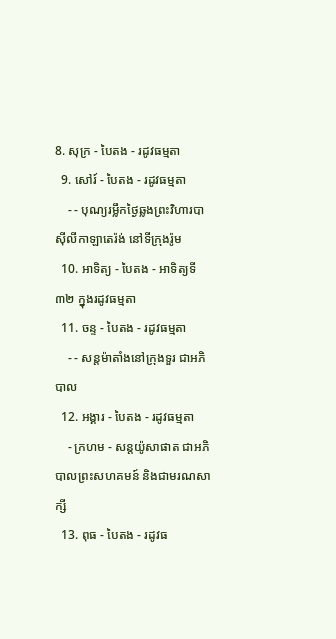8. សុក្រ - បៃតង - រដូវធម្មតា
  9. សៅរ៍ - បៃតង - រដូវធម្មតា
    - - បុណ្យរម្លឹកថ្ងៃឆ្លងព្រះវិហារបាស៊ីលីកាឡាតេរ៉ង់ នៅទីក្រុងរ៉ូម
  10. អាទិត្យ - បៃតង - អាទិត្យទី៣២ ក្នុងរដូវធម្មតា
  11. ចន្ទ - បៃតង - រដូវធម្មតា
    - - សន្ដម៉ាតាំងនៅក្រុងទួរ ជាអភិបាល
  12. អង្គារ - បៃតង - រដូវធម្មតា
    - ក្រហម - សន្ដយ៉ូសាផាត ជាអភិបាលព្រះសហគមន៍ និងជាមរណសាក្សី
  13. ពុធ - បៃតង - រដូវធ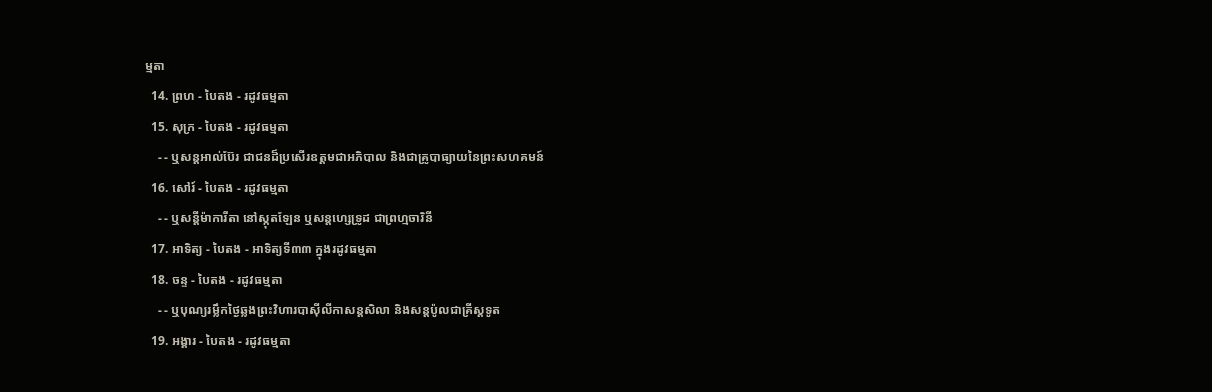ម្មតា
  14. ព្រហ - បៃតង - រដូវធម្មតា
  15. សុក្រ - បៃតង - រដូវធម្មតា
    - - ឬសន្ដអាល់ប៊ែរ ជាជនដ៏ប្រសើរឧត្ដមជាអភិបាល និងជាគ្រូបាធ្យាយនៃព្រះសហគមន៍
  16. សៅរ៍ - បៃតង - រដូវធម្មតា
    - - ឬសន្ដីម៉ាការីតា នៅស្កុតឡែន ឬសន្ដហ្សេទ្រូដ ជាព្រហ្មចារិនី
  17. អាទិត្យ - បៃតង - អាទិត្យទី៣៣ ក្នុងរដូវធម្មតា
  18. ចន្ទ - បៃតង - រដូវធម្មតា
    - - ឬបុណ្យរម្លឹកថ្ងៃឆ្លងព្រះវិហារបាស៊ីលីកាសន្ដសិលា និងសន្ដប៉ូលជាគ្រីស្ដទូត
  19. អង្គារ - បៃតង - រដូវធម្មតា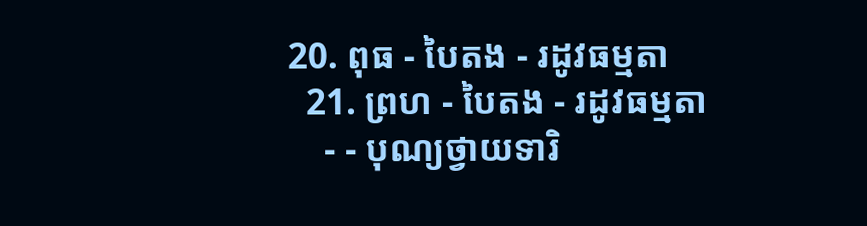20. ពុធ - បៃតង - រដូវធម្មតា
  21. ព្រហ - បៃតង - រដូវធម្មតា
    - - បុណ្យថ្វាយទារិ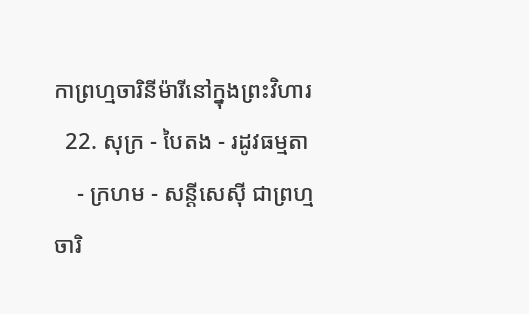កាព្រហ្មចារិនីម៉ារីនៅក្នុងព្រះវិហារ
  22. សុក្រ - បៃតង - រដូវធម្មតា
    - ក្រហម - សន្ដីសេស៊ី ជាព្រហ្មចារិ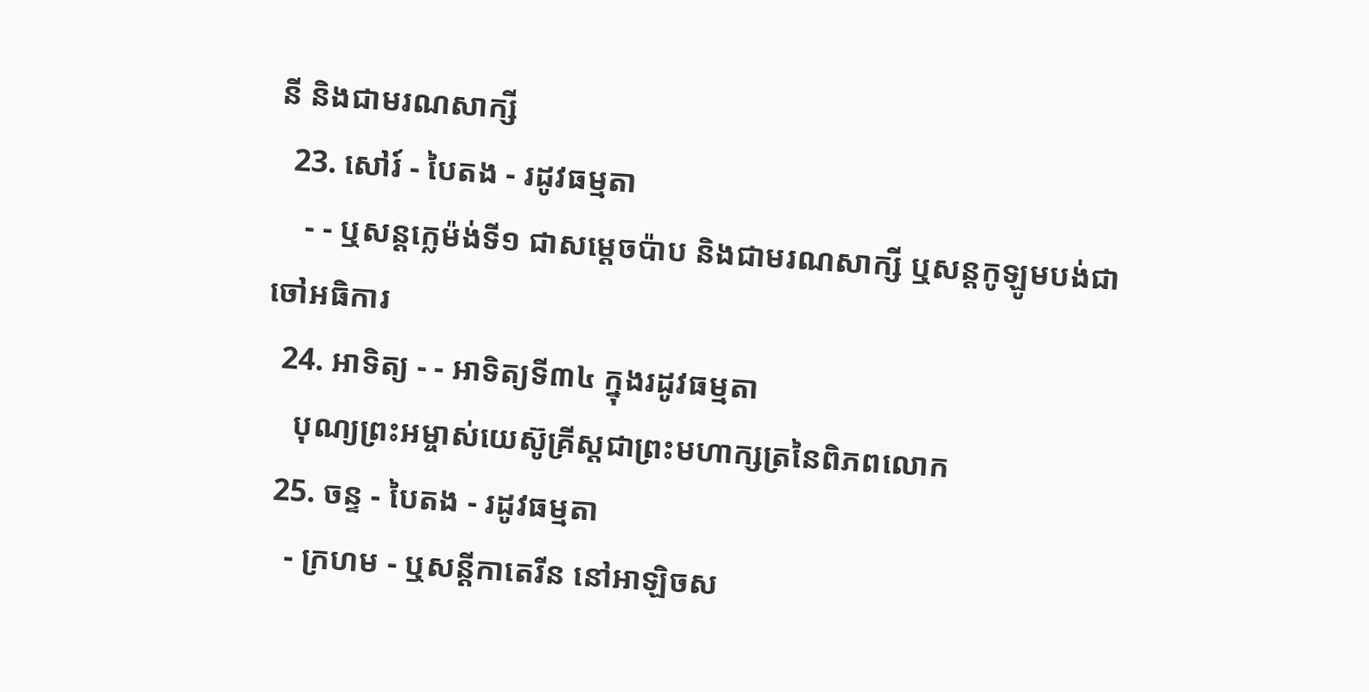នី និងជាមរណសាក្សី
  23. សៅរ៍ - បៃតង - រដូវធម្មតា
    - - ឬសន្ដក្លេម៉ង់ទី១ ជាសម្ដេចប៉ាប និងជាមរណសាក្សី ឬសន្ដកូឡូមបង់ជាចៅអធិការ
  24. អាទិត្យ - - អាទិត្យទី៣៤ ក្នុងរដូវធម្មតា
    បុណ្យព្រះអម្ចាស់យេស៊ូគ្រីស្ដជាព្រះមហាក្សត្រនៃពិភពលោក
  25. ចន្ទ - បៃតង - រដូវធម្មតា
    - ក្រហម - ឬសន្ដីកាតេរីន នៅអាឡិចស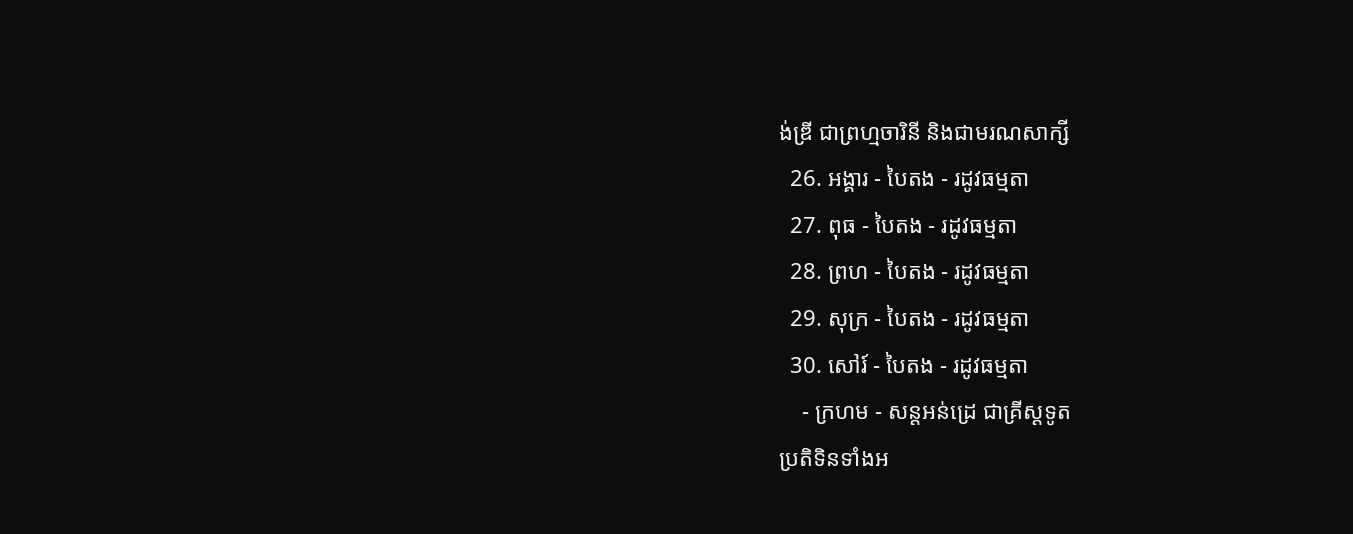ង់ឌ្រី ជាព្រហ្មចារិនី និងជាមរណសាក្សី
  26. អង្គារ - បៃតង - រដូវធម្មតា
  27. ពុធ - បៃតង - រដូវធម្មតា
  28. ព្រហ - បៃតង - រដូវធម្មតា
  29. សុក្រ - បៃតង - រដូវធម្មតា
  30. សៅរ៍ - បៃតង - រដូវធម្មតា
    - ក្រហម - សន្ដអន់ដ្រេ ជាគ្រីស្ដទូត
ប្រតិទិនទាំងអ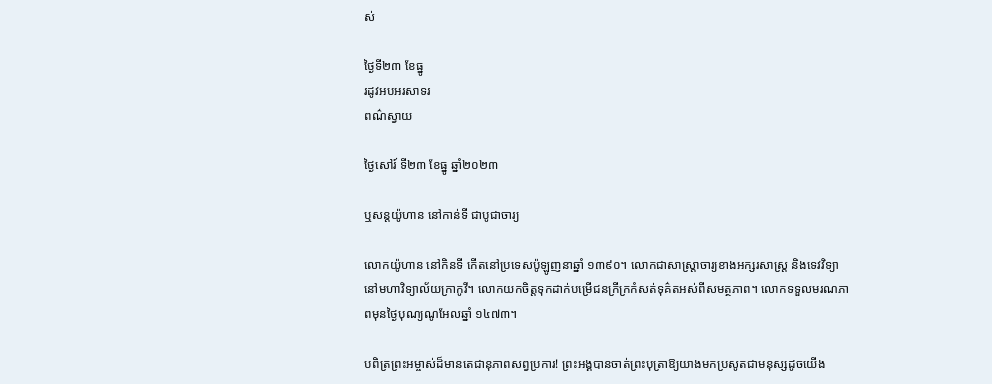ស់

ថ្ងៃទី២៣ ខែធ្នូ
រដូវអបអរសាទរ
ពណ៌ស្វាយ

ថ្ងៃសៅរ៍ ទី២៣ ខែធ្នូ ឆ្នាំ២០២៣

ឬសន្ដយ៉ូហាន នៅកាន់ទី ជាបូជាចារ្យ

លោកយ៉ូហាន នៅកិនទី កើតនៅប្រទេសប៉ូឡូញនាឆ្នាំ ១៣៩០។ លោកជាសាស្ត្រាចារ្យខាងអក្សរសាស្ត្រ និងទេវវិទ្យា នៅមហាវិទ្យាល័យក្រាកូវី។ លោកយកចិត្តទុកដាក់បម្រើជនក្រីក្រកំសត់ទុគ៌តអស់ពីសមត្ថភាព។ លោកទទួលមរណភាពមុនថ្ងៃបុណ្យណូអែលឆ្នាំ ១៤៧៣។

បពិត្រព្រះអម្ចាស់ដ៏មានតេជានុភាពសព្វប្រការ! ព្រះអង្គបានចាត់ព្រះបុត្រាឱ្យយាងមកប្រសូតជាមនុស្សដូចយើង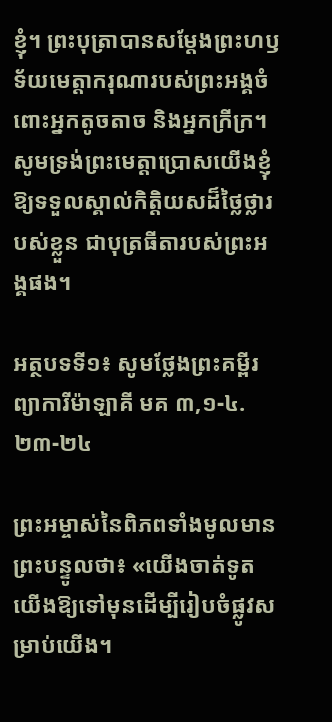ខ្ញុំ។ ព្រះបុត្រាបានសម្តែងព្រះហឫទ័យមេត្តាករុណារបស់ព្រះអង្គចំពោះអ្នកតូចតាច និងអ្នកក្រីក្រ។ សូមទ្រង់ព្រះមេត្តាប្រោសយើងខ្ញុំឱ្យទទួលស្គាល់កិត្តិយសដ៏ថ្លៃថ្លារបស់ខ្លួន ជាបុត្រធីតារបស់ព្រះអង្គផង។

អត្ថបទទី១៖ សូមថ្លែងព្រះគម្ពីរព្យាការីម៉ាឡាគី មគ ៣,១-៤.២៣-២៤

ព្រះអម្ចាស់នៃពិភពទាំងមូលមានព្រះបន្ទូលថា៖ «យើងចាត់ទូតយើងឱ្យទៅមុនដើម្បីរៀបចំផ្លូវសម្រាប់យើង។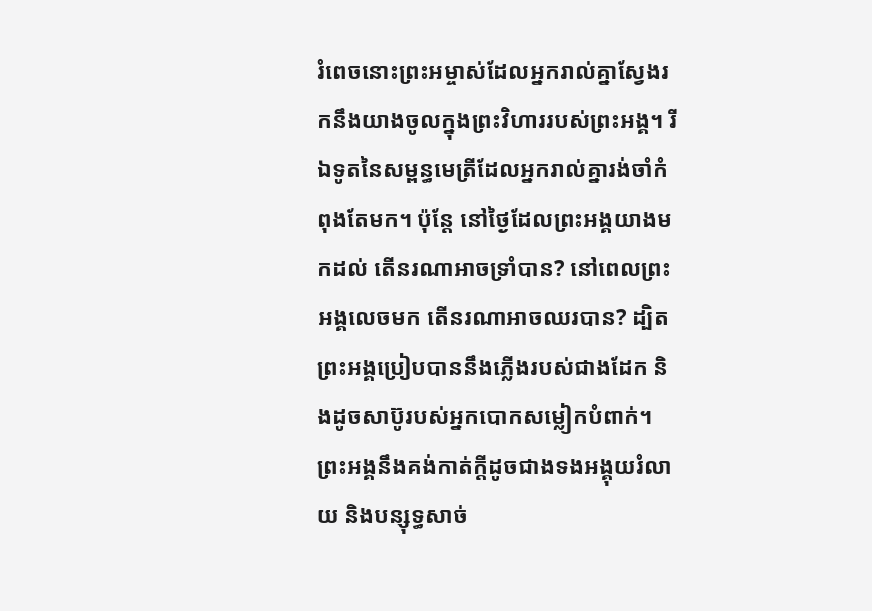រំពេចនោះព្រះអម្ចាស់ដែលអ្នករាល់គ្នាស្វែងរកនឹងយាងចូលក្នុងព្រះវិហាររបស់ព្រះអង្គ។ រីឯទូតនៃសម្ពន្ធមេត្រីដែលអ្នករាល់គ្នារង់ចាំកំពុងតែមក។ ប៉ុន្តែ នៅថ្ងៃដែលព្រះអង្គយាងមកដល់ តើនរណាអាចទ្រាំបាន? នៅពេលព្រះអង្គលេចមក តើនរណាអាចឈរបាន? ដ្បិតព្រះអង្គប្រៀបបាននឹងភ្លើងរបស់ជាងដែក និងដូចសាប៊ូរបស់អ្នកបោកសម្លៀកបំពាក់។ ព្រះអង្គនឹងគង់កាត់ក្តីដូចជាងទងអង្គុយរំលាយ និងបន្សុទ្ធសាច់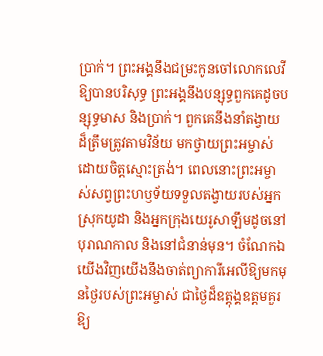ប្រាក់។ ព្រះអង្គនឹងជម្រះកូនចៅលោកលេវីឱ្យបានបរិសុទ្ធ ព្រះអង្គនឹងបន្សុទ្ធពួកគេដូចបន្សុទ្ធមាស និងប្រាក់។ ពួកគេនឹងនាំតង្វាយដ៏ត្រឹមត្រូវតាមវិន័យ មកថ្វាយព្រះអម្ចាស់ដោយចិត្តស្មោះត្រង់។ ពេលនោះព្រះអម្ចាស់សព្វព្រះហឫទ័យទទួលតង្វាយរបស់អ្នកស្រុកយូដា និងអ្នកក្រុងយេរូសាឡឹមដូចនៅបុរាណកាល និងនៅជំនាន់មុន។ ចំណែកឯយើងវិញយើងនឹងចាត់ព្យាការីអេលីឱ្យមកមុនថ្ងៃរបស់ព្រះអម្ចាស់ ជាថ្ងៃដ៏ឧត្តុង្គឧត្តមគួរឱ្យ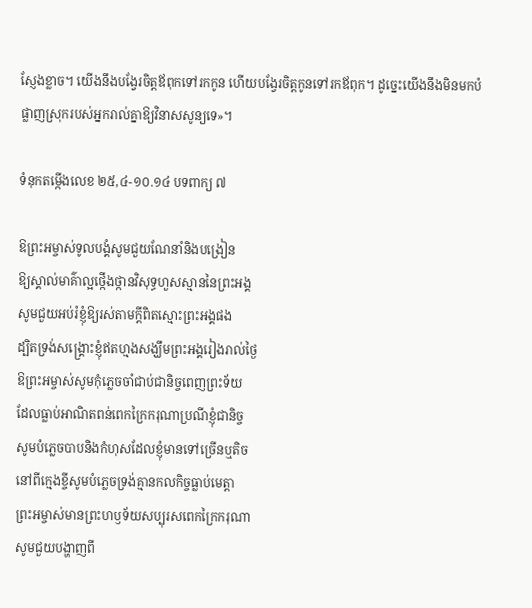ស្ញែងខ្លាច។ យើងនឹងបង្វែរចិត្តឪពុកទៅរកកូន ហើយបង្វែរចិត្តកូនទៅរកឪពុក។ ដូច្នេះយើងនឹងមិនមកបំផ្លាញស្រុករបស់អ្នករាល់គ្នាឱ្យវិនាសសូន្យទេ»។

ទំនុកតម្កើងលេខ ២៥,៤-១០.១៤ បទពាក្យ ៧

ឱព្រះអម្ចាស់ទូលបង្គំសូមជួយណែនាំនិងបង្រៀន
ឱ្យស្គាល់មាគ៌ាល្អថ្កើងថ្កានវិសុទ្ធហួសស្មាននៃព្រះអង្គ
សូមជួយអប់រំខ្ញុំឱ្យរស់តាមក្តីពិតស្មោះព្រះអង្គផង
ដ្បិតទ្រង់សង្គ្រោះខ្ញុំឥតហ្មងសង្ឃឹមព្រះអង្គរៀងរាល់ថ្ងៃ
ឱព្រះអម្ចាស់សូមកុំភ្លេចចាំជាប់ជានិច្ចពេញព្រះទ័យ
ដែលធ្លាប់អាណិតពន់ពេកក្រៃករុណាប្រណីខ្ញុំជានិច្ច
សូមបំភ្លេចបាបនិងកំហុសដែលខ្ញុំមានទៅច្រើនឬតិច
នៅពីក្មេងខ្ចីសូមបំភ្លេចទ្រង់គ្មានកលកិច្ចធ្លាប់មេត្តា
ព្រះអម្ចាស់មានព្រះហឫទ័យសប្បុរសពេកក្រៃករុណា
សូមជួយបង្ហាញពី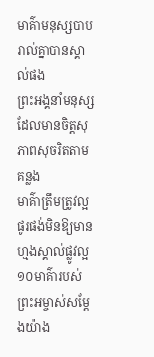មាគ៌ាមនុស្សបាបរាល់គ្នាបានស្គាល់ផង
ព្រះអង្គនាំមនុស្សដែលមានចិត្តសុភាពសុចរិតតាមគន្លង
មាគ៌ាត្រឹមត្រូវល្អផូរផង់មិនឱ្យមានហ្មងស្គាល់ផ្លូវល្អ
១០មាគ៌ារបស់ព្រះអម្ចាស់សម្តែងយ៉ាង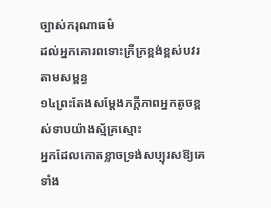ច្បាស់ករុណាធម៌
ដល់អ្នកគោរពទោះក្រីក្រខ្ពង់ខ្ពស់បវរតាមសម្ពន្ធ
១៤ព្រះតែងសម្តែងភក្តីភាពអ្នកតូចខ្ពស់ទាបយ៉ាងស្ម័គ្រស្មោះ
អ្នកដែលកោតខ្លាចទ្រង់សប្បុរសឱ្យគេទាំង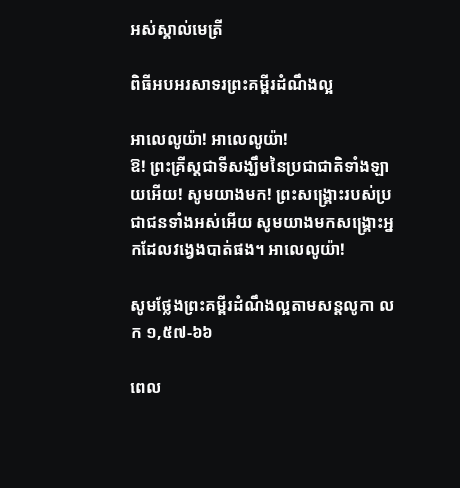អស់ស្គាល់មេត្រី

ពិធីអបអរសាទរព្រះគម្ពីរដំណឹងល្អ

អាលេលូយ៉ា! អាលេលូយ៉ា!
ឱ! ព្រះគ្រីស្តជាទីសង្ឃឹមនៃប្រជាជាតិទាំងឡាយអើយ! សូមយាងមក! ព្រះសង្គ្រោះរបស់ប្រជាជនទាំងអស់អើយ សូមយាងមកសង្គ្រោះអ្នកដែលវង្វេងបាត់ផង។ អាលេលូយ៉ា!

សូមថ្លែងព្រះគម្ពីរដំណឹងល្អតាមសន្តលូកា លក ១,៥៧-៦៦

ពេល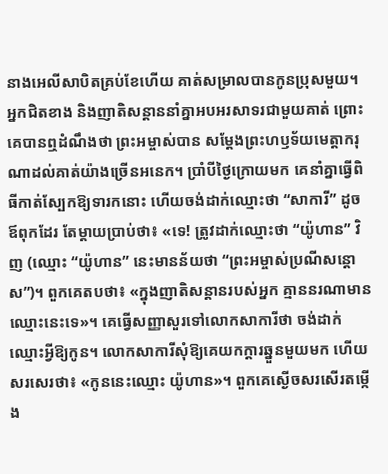នាងអេលីសាបិតគ្រប់ខែហើយ គាត់សម្រាលបានកូនប្រុសមួយ។ អ្នកជិតខាង និងញាតិសន្តាននាំគ្នាអបអរសាទរជាមួយគាត់ ព្រោះគេបានឮដំណឹងថា ព្រះអម្ចាស់បាន សម្តែងព្រះហឫទ័យមេត្តាករុណាដល់គាត់យ៉ាងច្រើនអនេក។ ប្រាំបីថ្ងៃក្រោយមក គេនាំគ្នាធ្វើពិធីកាត់ស្បែកឱ្យទារកនោះ ហើយចង់ដាក់ឈ្មោះថា “សាការី” ដូចឪពុកដែរ តែម្តាយប្រាប់ថា៖ «ទេ! ត្រូវដាក់ឈ្មោះថា “យ៉ូហាន” វិញ (ឈ្មោះ “យ៉ូហាន” នេះមានន័យថា “ព្រះអម្ចាស់ប្រណីសន្តោស”)។ ពួកគេតបថា៖ «ក្នុងញាតិសន្តានរបស់អ្នក គ្មាននរណាមានឈ្មោះនេះទេ»។ គេធ្វើសញ្ញាសួរទៅលោកសាការីថា ចង់ដាក់ឈ្មោះអ្វីឱ្យកូន។ លោកសាការីសុំឱ្យគេយកក្តារឆ្នួនមួយមក ហើយសរសេរថា៖ «កូននេះឈ្មោះ យ៉ូហាន»។ ពួកគេស្ងើចសរសើរតម្កើង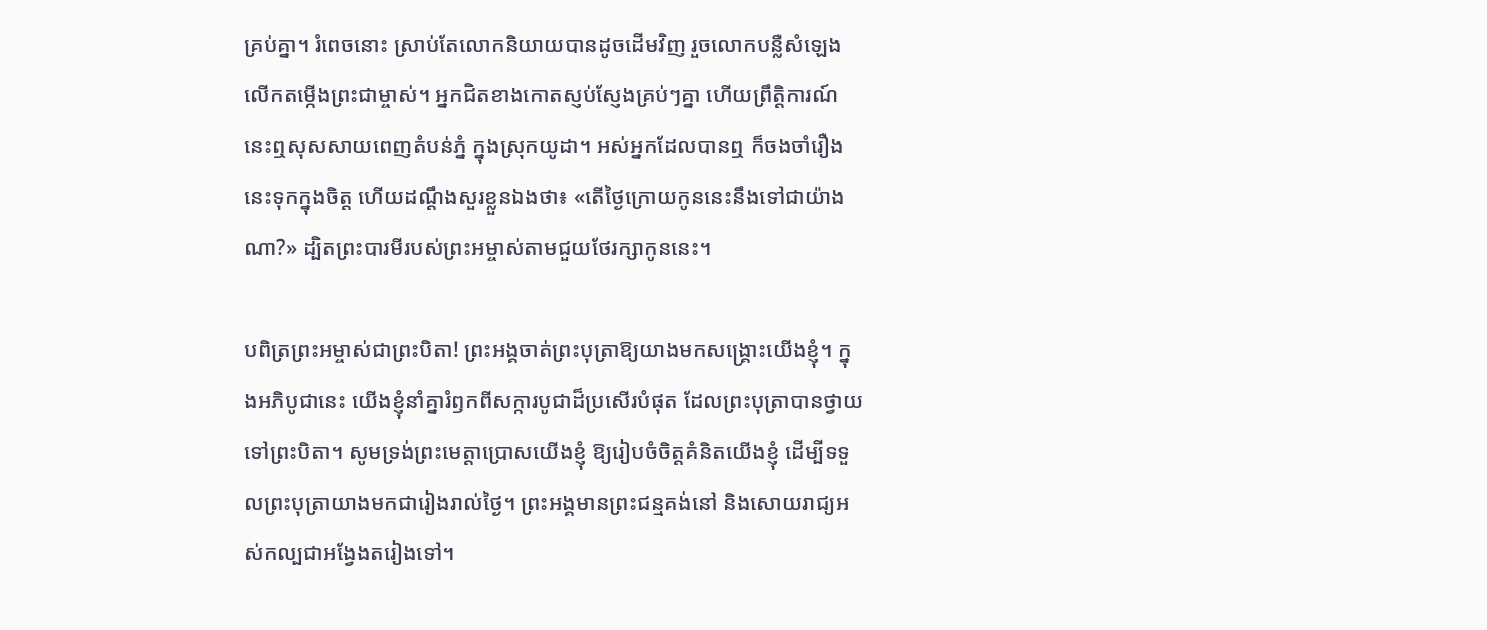គ្រប់គ្នា។ រំពេចនោះ ស្រាប់តែលោកនិយាយបានដូចដើមវិញ រួចលោកបន្លឺសំឡេងលើកតម្កើងព្រះជាម្ចាស់។ អ្នកជិតខាងកោតស្ញប់ស្ញែងគ្រប់ៗគ្នា ហើយព្រឹត្តិការណ៍នេះឮសុសសាយពេញតំបន់ភ្នំ ក្នុងស្រុកយូដា។ អស់អ្នកដែលបានឮ ក៏ចងចាំរឿងនេះទុកក្នុងចិត្ត ហើយដណ្តឹងសួរខ្លួនឯងថា៖ «តើថ្ងៃក្រោយកូននេះនឹងទៅជាយ៉ាងណា?» ដ្បិតព្រះបារមីរបស់ព្រះអម្ចាស់តាមជួយថែរក្សាកូននេះ។

បពិត្រព្រះអម្ចាស់ជាព្រះបិតា! ព្រះអង្គចាត់ព្រះបុត្រាឱ្យយាងមកសង្គ្រោះយើងខ្ញុំ។ ក្នុងអភិបូជានេះ យើងខ្ញុំនាំគ្នារំឭកពីសក្ការបូជាដ៏ប្រសើរបំផុត ដែលព្រះបុត្រាបានថ្វាយទៅព្រះបិតា។ សូមទ្រង់ព្រះមេត្តាប្រោសយើងខ្ញុំ ឱ្យរៀបចំចិត្តគំនិតយើងខ្ញុំ ដើម្បីទទួលព្រះបុត្រាយាងមកជារៀងរាល់ថ្ងៃ។ ព្រះអង្គមានព្រះជន្មគង់នៅ និងសោយរាជ្យអស់កល្បជាអង្វែងតរៀងទៅ។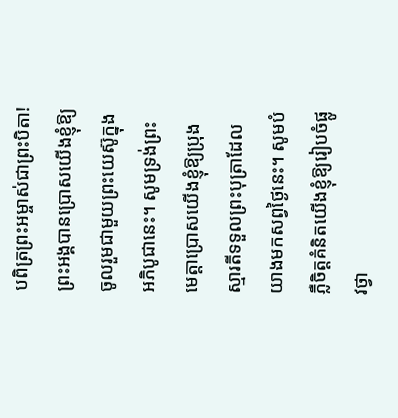បពិត្រព្រះអម្ចាស់ជាព្រះបិតា! ព្រះអង្គបានប្រោសយើងខ្ញុំឱ្យចូលរួមជាមួយព្រះយេស៊ូក្នុងអភិបូជានេះ។ សូមទ្រង់ព្រះមេត្តាប្រោសយើងខ្ញុំឱ្យប្រុងស្មារតីទទួលព្រះបុត្រាដែលយាងមកសព្វថ្ងៃនេះ។ សូមបំភ្លឺចិត្តគំនិតយើងខ្ញុំឱ្យរៀបចំផ្លូវថ្វា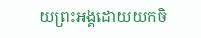យព្រះអង្គដោយយកចិ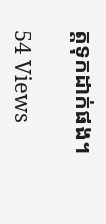ត្តទុកដាក់ផង។

54 Views